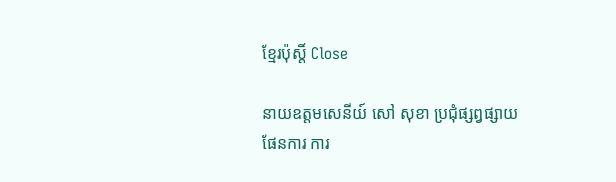ខ្មែរប៉ុស្ដិ៍ Close

នាយឧត្តមសេនីយ៍ សៅ សុខា ប្រជុំផ្សព្វផ្សាយផែនការ ការ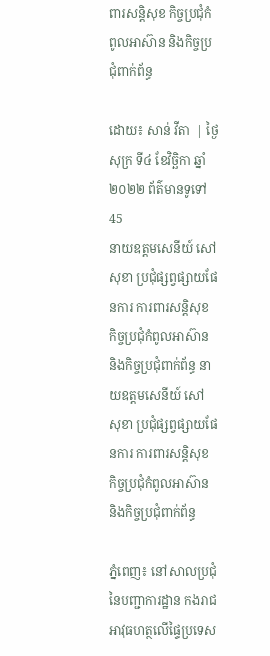ពារសន្តិសុខ កិច្ចប្រជុំកំពូលអាស៊ាន និងកិច្ចប្រជុំពាក់ព័ន្ធ

ដោយ៖ សាន់ វីតា  | ថ្ងៃសុក្រ ទី៤ ខែវិច្ឆិកា ឆ្នាំ២០២២ ព័ត៌មានទូទៅ 45
នាយឧត្តមសេនីយ៍ សៅ សុខា ប្រជុំផ្សព្វផ្សាយផែនការ ការពារសន្តិសុខ កិច្ចប្រជុំកំពូលអាស៊ាន និងកិច្ចប្រជុំពាក់ព័ន្ធ នាយឧត្តមសេនីយ៍ សៅ សុខា ប្រជុំផ្សព្វផ្សាយផែនការ ការពារសន្តិសុខ កិច្ចប្រជុំកំពូលអាស៊ាន និងកិច្ចប្រជុំពាក់ព័ន្ធ

ភ្នំពេញ៖ នៅសាលប្រជុំនៃបញ្ជាការដ្ឋាន កងរាជអាវុធហត្ថលើផ្ទៃប្រទេស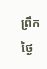ព្រឹកថ្ងៃ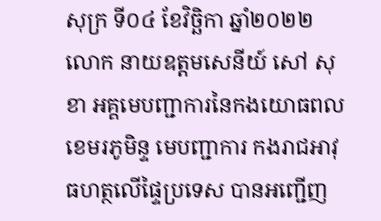សុក្រ ទី០៤ ខែវិច្ឆិកា ឆ្នាំ២០២២ លោក នាយឧត្តមសេនីយ៍ សៅ សុខា អគ្គមេបញ្ជាការនៃកងយោធពលខេមរភូមិន្ទ មេបញ្ជាការ កងរាជអាវុធហត្ថលើផ្ទៃប្រទេស បានអញ្ជើញ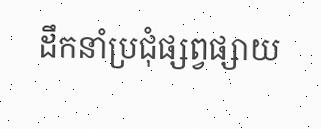ដឹកនាំប្រជុំផ្សព្វផ្សាយ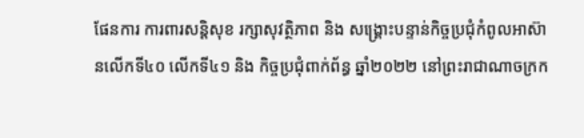ផែនការ ការពារសន្តិសុខ រក្សាសុវត្ថិភាព និង សង្រ្គោះបន្ទាន់កិច្ចប្រជុំកំពូលអាស៊ានលើកទី៤០ លើកទី៤១ និង កិច្ចប្រជុំពាក់ព័ន្ធ ឆ្នាំ២០២២ នៅព្រះរាជាណាចក្រក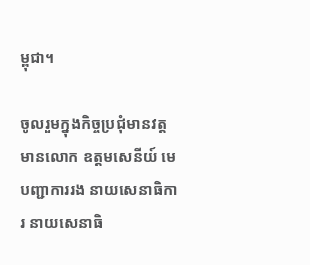ម្ពុជា។

ចូលរួមក្នុងកិច្ចប្រជុំមានវត្តមានលោក ឧត្តមសេនីយ៍ មេបញ្ជាការរង នាយសេនាធិការ នាយសេនាធិ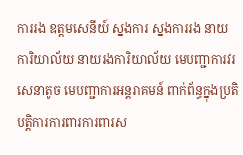ការរង ឧត្តមសេនីយ៍ ស្នងការ ស្នងការរង នាយការិយាល័យ នាយរងការិយាល័យ មេបញ្ជាការវរសេនាតូច មេបញ្ជាការអន្តរាគមន៍ ពាក់ព័ន្ធក្នុងប្រតិបត្តិការការពារការពារស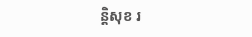ន្តិសុខ រ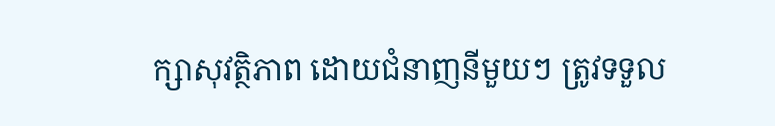ក្សាសុវត្ថិភាព ដោយជំនាញនីមួយៗ ត្រូវទទួល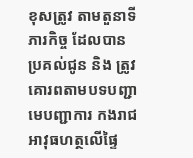ខុសត្រូវ តាមតួនាទី ភារកិច្ច ដែលបានប្រគល់ជូន និង ត្រូវគោរពតាមបទបញ្ជា មេបញ្ជាការ កងរាជអាវុធហត្ថលើផ្ទៃ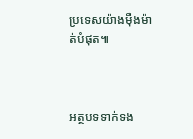ប្រទេសយ៉ាងម៉ឺងម៉ាត់បំផុត៕



អត្ថបទទាក់ទង